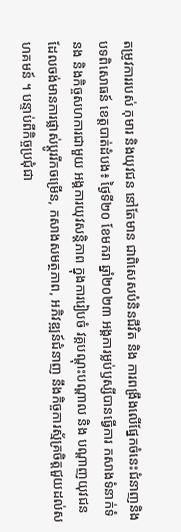តម្រូវការរបស់ កុមារ និងយុវជន នៅតែមាន ជាពិសេសបំនិនជីវិត និង ការពង្រឹងលើផ្នែកចំនេះជំនាញនិងបទពិសោធន៍ ខេត្តបាត់ដំបង៖ ថ្ងៃទី២០ ខែមករា ឆ្នាំ២០២៣ អង្គការម្លប់ឫស្សីបានធ្វើការ កសាងទំនាក់ទំនង និងកិច្ចសហការជាមួយ អង្គការយុវសន្តិភាព ក្នុងការរៀបចំ វគ្គបណ្តុះបណ្តាល និង បណ្តាញយុវជនដែលចង់មានការផ្លាស់ប្តូររីកចម្រើន, កសាងសមត្ថភាព, អភិវឌ្ឍន៍ជំនាញ នឹងកិច្ចការស្ម័គ្រចិត្តជួយដល់សហគមន៍ ។ បន្ទាប់ពីកិច្ចប្រជុំជា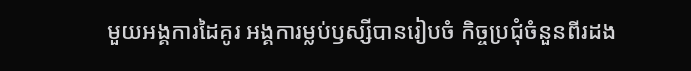មួយអង្គការដៃគូរ អង្គការម្លប់ឫស្សីបានរៀបចំ កិច្ចប្រជុំចំនួនពីរដង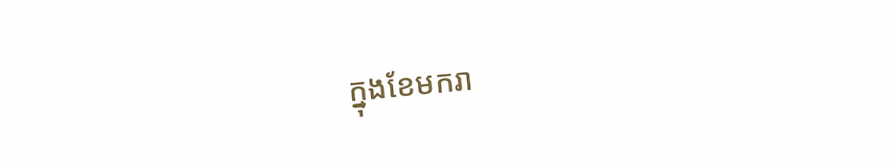ក្នុងខែមករា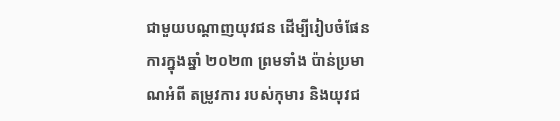ជាមួយបណ្តាញយុវជន ដើម្បីរៀបចំផែនការក្នុងឆ្នាំ ២០២៣ ព្រមទាំង ប៉ាន់ប្រមាណអំពី តម្រូវការ របស់កុមារ និងយុវជ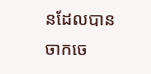នដែលបានចាកចេ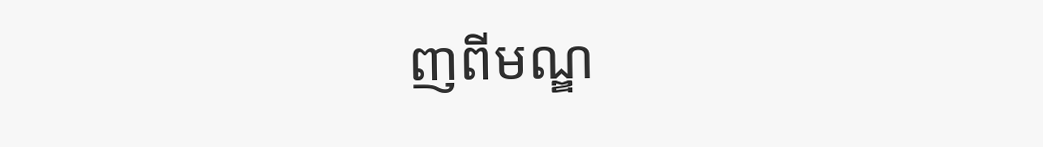ញពីមណ្ឌ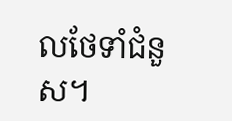លថែទាំជំនួស។